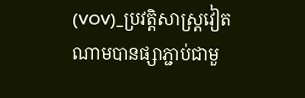(VOV)_ប្រវត្តិសាស្ត្រវៀតណាមបានផ្សាភ្ជាប់ជាមួ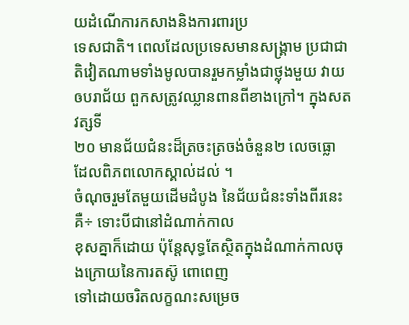យដំណើការកសាងនិងការពារប្រ
ទេសជាតិ។ ពេលដែលប្រទេសមានសង្គ្រាម ប្រជាជាតិវៀតណាមទាំងមូលបានរួមកម្លាំងជាថ្លុងមួយ វាយឲបរាជ័យ ពួកសត្រូវឈ្លានពានពីខាងក្រៅ។ ក្នុងសតវត្សទី
២០ មានជ័យជំនះដ៏ត្រចះត្រចង់ចំនួន២ លេចធ្លោ ដែលពិភពលោកស្គាល់ដល់ ។
ចំណុចរួមតែមួយដើមដំបូង នៃជ័យជំនះទាំងពីរនេះគឺ÷ ទោះបីជានៅដំណាក់កាល
ខុសគ្នាក៏ដោយ ប៉ុន្តែសុទ្ធតែស្ថិតក្នុងដំណាក់កាលចុងក្រោយនៃការតស៊ូ ពោពេញ
ទៅដោយចរិតលក្ខណះសម្រេច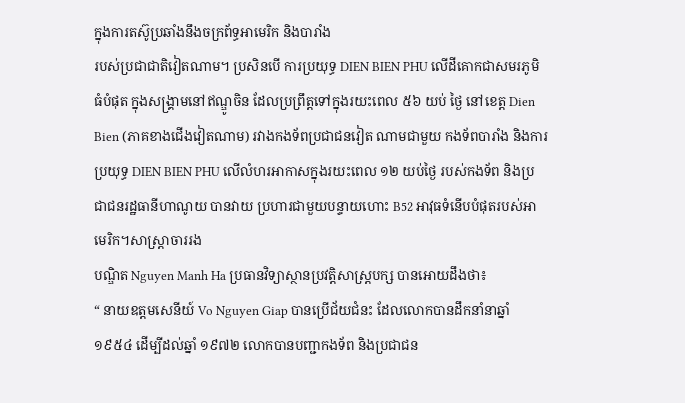ក្នុងការតស៊ូប្រឆាំងនឹងចក្រព័ទ្ធអាមេរិក និងបារាំង
របស់ប្រជាជាតិវៀតណាម។ ប្រសិនបើ ការប្រយុទ្ធ DIEN BIEN PHU លើដីគោកជាសមរភូមិធំបំផុត ក្នុងសង្គ្រាមនៅឥណ្ឌូចិន ដែលប្រព្រឹត្តទៅក្នុងរយះពេល ៥៦ យប់ ថ្ងៃ នៅខេត្ត Dien Bien (ភាគខាងជើងវៀតណាម) រវាងកងទ័ពប្រជាជនវៀត ណាមជាមួយ កងទ័ពបារាំង និងការប្រយុទ្ធ DIEN BIEN PHU លើលំហរអាកាសក្នុងរយះពេល ១២ យប់ថ្ងៃ របស់កងទ័ព និងប្រជាជនរដ្ឋធានីហាណូយ បានវាយ ប្រហារជាមួយបន្ទាយហោះ B52 អាវុធទំនើបបំផុតរបស់អាមេរិក។សាស្ត្រាចាររង
បណ្ឌិត Nguyen Manh Ha ប្រធានវិទ្យាស្ថានប្រវត្តិសាស្ត្របក្ស បានអោយដឹងថា៖
“ នាយឧត្តមសេនីយ៍ Vo Nguyen Giap បានប្រើជ័យជំនះ ដែលលោកបានដឹកនាំនាឆ្នាំ ១៩៥៤ ដើម្បីដល់ឆ្នាំ ១៩៧២ លោកបានបញ្ជាកងទ័ព និងប្រជាជន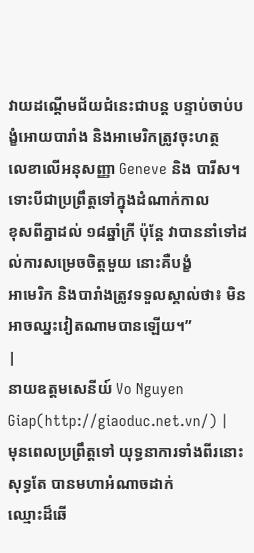វាយដណ្ដើមជ័យជំនេះជាបន្ត បន្ទាប់ចាប់បង្ខំអោយបារាំង និងអាមេរិកត្រូវចុះហត្ថ
លេខាលើអនុសញ្ញា Geneve និង បារីស។ ទោះបីជាប្រព្រឹត្តទៅក្នុងដំណាក់កាល
ខុសពីគ្នាដល់ ១៨ឆ្នាំក្រី ប៉ុន្តែ វាបាននាំទៅដល់ការសម្រេចចិត្តមួយ នោះគឺបង្ខំ
អាមេរិក និងបារាំងត្រូវទទួលស្គាល់ថា៖ មិនអាចឈ្នះវៀតណាមបានឡើយ។”
|
នាយឧត្តមសេនីយ៍ Vo Nguyen Giap(http://giaoduc.net.vn/) |
មុនពេលប្រព្រឹត្តទៅ យុទ្ធនាការទាំងពីរនោះ សុទ្ធតែ បានមហាអំណាចដាក់
ឈ្មោះដ៏ឆើ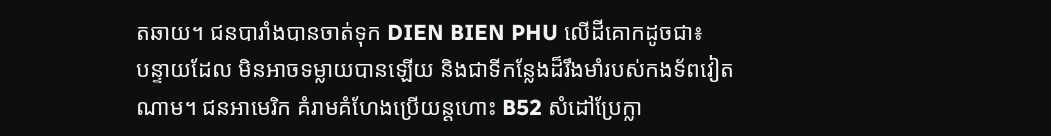តឆាយ។ ជនបារាំងបានចាត់ទុក DIEN BIEN PHU លើដីគោកដូចជា៖
បន្ទាយដែល មិនអាចទម្លាយបានឡើយ និងជាទីកន្លែងដ៏រឹងមាំរបស់កងទ័ពវៀត
ណាម។ ជនអាមេរិក គំរាមគំហែងប្រើយន្តហោះ B52 សំដៅប្រែក្លា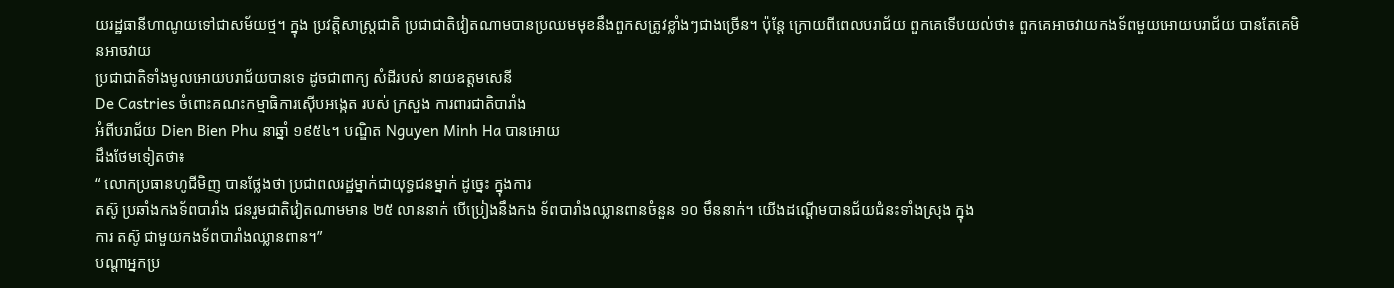យរដ្ឋធានីហាណូយទៅជាសម័យថ្ម។ ក្នុង ប្រវត្តិសាស្ត្រជាតិ ប្រជាជាតិវៀតណាមបានប្រឈមមុខនឹងពួកសត្រូវខ្លាំងៗជាងច្រើន។ ប៉ុន្តែ ក្រោយពីពេលបរាជ័យ ពួកគេទើបយល់ថា៖ ពួកគេអាចវាយកងទ័ពមួយអោយបរាជ័យ បានតែគេមិនអាចវាយ
ប្រជាជាតិទាំងមូលអោយបរាជ័យបានទេ ដូចជាពាក្យ សំដីរបស់ នាយឧត្តមសេនី
De Castries ចំពោះគណះកម្មាធិការស៊ើបអង្កេត របស់ ក្រសួង ការពារជាតិបារាំង
អំពីបរាជ័យ Dien Bien Phu នាឆ្នាំ ១៩៥៤។ បណ្ឌិត Nguyen Minh Ha បានអោយ
ដឹងថែមទៀតថា៖
“ លោកប្រធានហូជីមិញ បានថ្លែងថា ប្រជាពលរដ្ឋម្នាក់ជាយុទ្ធជនម្នាក់ ដូច្នេះ ក្នុងការ
តស៊ូ ប្រឆាំងកងទ័ពបារាំង ជនរួមជាតិវៀតណាមមាន ២៥ លាននាក់ បើប្រៀងនឹងកង ទ័ពបារាំងឈ្លានពានចំនួន ១០ មឹននាក់។ យើងដណ្ដើមបានជ័យជំនះទាំងស្រុង ក្នុង
ការ តស៊ូ ជាមួយកងទ័ពបារាំងឈ្លានពាន។”
បណ្ដាអ្នកប្រ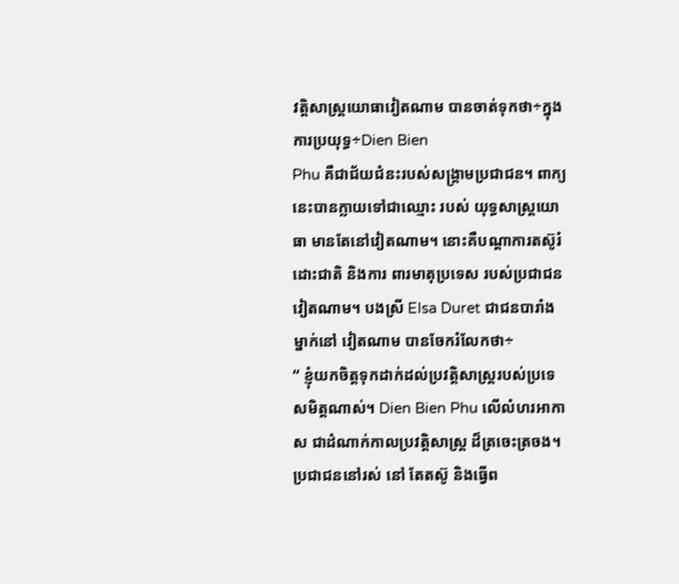វត្តិសាស្ត្រយោធាវៀតណាម បានចាត់ទុកថា÷ក្នុងការប្រយុទ្ធ÷Dien Bien
Phu គឺជាជ័យជំនះរបស់សង្គ្រាមប្រជាជន។ ពាក្យនេះបានក្លាយទៅជាឈ្មោះ របស់ យុទ្ធសាស្ត្រយោធា មានតែនៅវៀតណាម។ នោះគឺបណ្ដាការតស៊ូរំដោះជាតិ និងការ ពារមាតុប្រទេស របស់ប្រជាជនវៀតណាម។ បងស្រី Elsa Duret ជាជនបារាំងម្នាក់នៅ វៀតណាម បានចែករំលែកថា÷
“ ខ្ញុំយកចិត្តទុកដាក់ដល់ប្រវត្តិសាស្ត្ររបស់ប្រទេសមិត្តណាស់។ Dien Bien Phu លើលំហរអាកាស ជាដំណាក់កាលប្រវត្តិសាស្ត្រ ដ៏ត្រចេះត្រចង។ ប្រជាជននៅរស់ នៅ តែតស៊ូ និងធ្វើព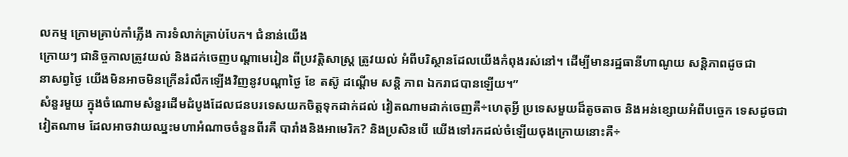លកម្ម ក្រោមគ្រាប់កាំភ្លើង ការទំលាក់គ្រាប់បែក។ ជំនាន់យើង
ក្រោយៗ ជានិច្ចកាលត្រូវយល់ និងដក់ចេញបណ្ដាមេរៀន ពីប្រវត្តិសាស្ត្រ ត្រូវយល់ អំពីបរិស្ថានដែលយើងកំពុងរស់នៅ។ ដើម្បីមានរដ្ឋធានីហាណូយ សន្តិភាពដូចជា
នាសព្វថ្ងៃ យើងមិនអាចមិនក្រើនរំលឹកឡើងវិញនូវបណ្ដាថ្ងៃ ខែ តស៊ូ ដណ្ដើម សន្តិ ភាព ឯករាជបានឡើយ។”
សំនួរមួយ ក្នុងចំណោមសំនួរដើមដំបូងដែលជនបរទេសយកចិត្តទុកដាក់ដល់ វៀតណាមដាក់ចេញគឺ÷ហេតុអ្វី ប្រទេសមួយដ៏តូចតាច និងអន់ខ្សោយអំពីបច្ចេក ទេសដូចជាវៀតណាម ដែលអាចវាយឈ្នះមហាអំណាចចំនួនពីរគឺ បារាំងនិងអាមេរិក? និងប្រសិនបើ យើងទៅរកដល់ចំឡើយចុងក្រោយនោះគឺ÷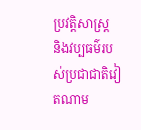ប្រវត្តិសាស្ត្រ
និងវប្បធម៌របស់ប្រជាជាតិវៀតណាម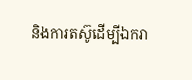និងការតស៊ូដើម្បីឯករា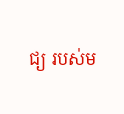ជ្យ របស់ម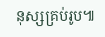នុស្សគ្រប់រូប៕